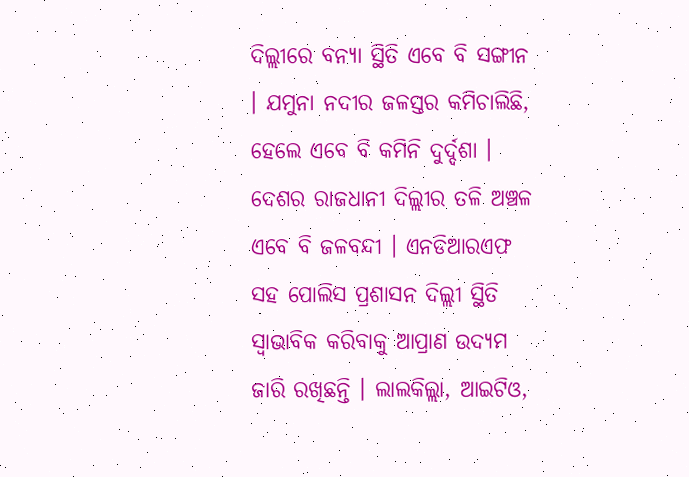ଦିଲ୍ଲୀରେ ବନ୍ୟା ସ୍ଥିତି ଏବେ ବି ସଙ୍ଗୀନ । ଯମୁନା ନଦୀର ଜଳସ୍ତର କମିଚାଲିଛି, ହେଲେ ଏବେ ବି କମିନି ଦୁର୍ଦ୍ଦଶା । ଦେଶର ରାଜଧାନୀ ଦିଲ୍ଲୀର ତଳି ଅଞ୍ଚଳ ଏବେ ବି ଜଳବନ୍ଦୀ । ଏନଡିଆରଏଫ ସହ ପୋଲିସ ପ୍ରଶାସନ ଦିଲ୍ଲୀ ସ୍ଥିତି ସ୍ବାଭାବିକ କରିବାକୁ ଆପ୍ରାଣ ଉଦ୍ୟମ ଜାରି ରଖିଛନ୍ତି । ଲାଲକିଲ୍ଲା, ଆଇଟିଓ,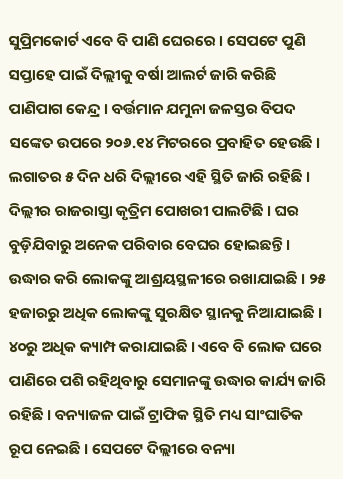ସୁପ୍ରିମକୋର୍ଟ ଏବେ ବି ପାଣି ଘେରରେ । ସେପଟେ ପୁଣି ସପ୍ତାହେ ପାଇଁ ଦିଲ୍ଲୀକୁ ବର୍ଷା ଆଲର୍ଟ ଜାରି କରିଛି ପାଣିପାଗ କେନ୍ଦ୍ର । ବର୍ତ୍ତମାନ ଯମୁନା ଜଳସ୍ତର ବିପଦ ସଙ୍କେତ ଉପରେ ୨୦୬.୧୪ ମିଟରରେ ପ୍ରବାହିତ ହେଉଛି । ଲଗାତର ୫ ଦିନ ଧରି ଦିଲ୍ଲୀରେ ଏହି ସ୍ଥିତି ଜାରି ରହିଛି । ଦିଲ୍ଲୀର ରାଜରାସ୍ତା କୃତ୍ରିମ ପୋଖରୀ ପାଲଟିଛି । ଘର ବୁଡ଼ିଯିବାରୁ ଅନେକ ପରିବାର ବେଘର ହୋଇଛନ୍ତି । ଉଦ୍ଧାର କରି ଲୋକଙ୍କୁ ଆଶ୍ରୟସ୍ଥଳୀରେ ରଖାଯାଇଛି । ୨୫ ହଜାରରୁ ଅଧିକ ଲୋକଙ୍କୁ ସୁରକ୍ଷିତ ସ୍ଥାନକୁ ନିଆଯାଇଛି । ୪୦ରୁ ଅଧିକ କ୍ୟାମ୍ପ କରାଯାଇଛି । ଏବେ ବି ଲୋକ ଘରେ ପାଣିରେ ପଶି ରହିଥିବାରୁ ସେମାନଙ୍କୁ ଉଦ୍ଧାର କାର୍ଯ୍ୟ ଜାରି ରହିଛି । ବନ୍ୟାଜଳ ପାଇଁ ଟ୍ରାଫିକ ସ୍ଥିତି ମଧ୍ୟ ସାଂଘାତିକ ରୂପ ନେଇଛି । ସେପଟେ ଦିଲ୍ଲୀରେ ବନ୍ୟା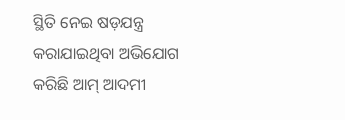ସ୍ଥିତି ନେଇ ଷଡ଼ଯନ୍ତ୍ର କରାଯାଇଥିବା ଅଭିଯୋଗ କରିଛି ଆମ୍ ଆଦମୀ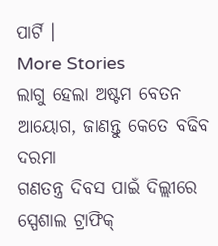ପାର୍ଟି ।
More Stories
ଲାଗୁ ହେଲା ଅଷ୍ଟମ ବେତନ ଆୟୋଗ, ଜାଣନ୍ତୁ କେତେ ବଢିବ ଦରମା
ଗଣତନ୍ତ୍ର ଦିବସ ପାଇଁ ଦିଲ୍ଲୀରେ ସ୍ପେଶାଲ ଟ୍ରାଫିକ୍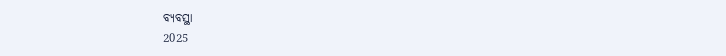ବ୍ୟବସ୍ଥା
2025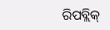ରିପବ୍ଲିକ୍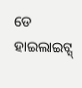ଡେ ହାଇଲାଇଟ୍ସ୍